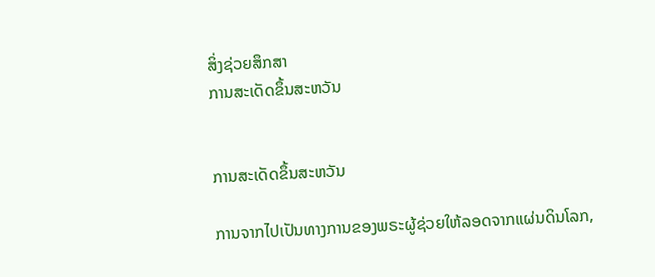ສິ່ງຊ່ວຍສຶກສາ
ການສະເດັດຂຶ້ນສະຫວັນ


ການສະເດັດຂຶ້ນສະຫວັນ

ການຈາກໄປເປັນທາງການຂອງພຣະຜູ້ຊ່ວຍໃຫ້ລອດຈາກແຜ່ນດິນໂລກ,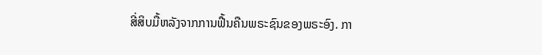ສີ່ສິບມື້ຫລັງຈາກການຟື້ນຄືນພຣະຊົນຂອງພຣະອົງ. ກາ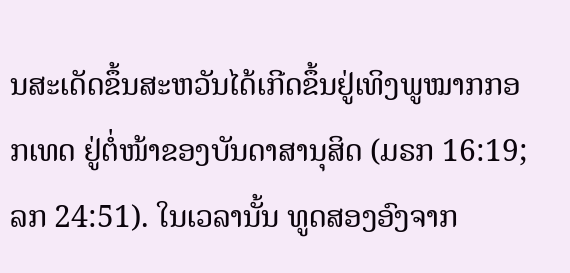ນສະເດັດຂຶ້ນສະຫວັນໄດ້ເກີດຂຶ້ນຢູ່ເທິງພູໝາກກອກເທດ ຢູ່ຕໍ່ໜ້າຂອງບັນດາສານຸສິດ (ມຣກ 16:19; ລກ 24:51). ໃນເວລານັ້ນ ທູດສອງອົງຈາກ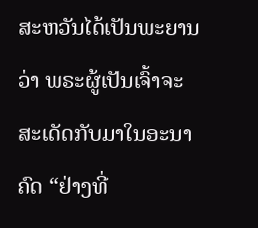ສະຫວັນໄດ້ເປັນພະຍານວ່າ ພຣະຜູ້ເປັນເຈົ້າຈະສະເດັດກັບມາໃນອະນາຄົດ “ຢ່າງທີ່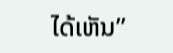ໄດ້ເຫັນ”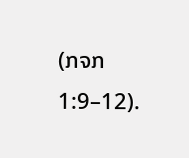(ກຈກ 1:9–12).